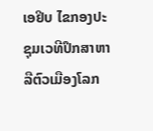ເອຢິບ ໄຂກອງປະຊຸມເວທີປຶກສາຫາລືຕົວເມືອງໂລກ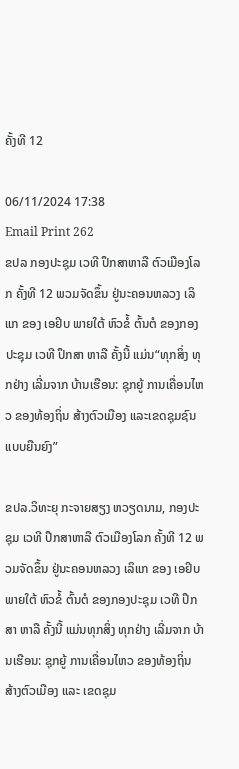ຄັ້ງທີ 12

06/11/2024 17:38
Email Print 262
ຂປລ ກອງປະຊຸມ ເວທີ ປຶກສາຫາລື ຕົວເມືອງໂລກ ຄັ້ງທີ 12 ພວມຈັດຂຶ້ນ ຢູ່ນະຄອນຫລວງ ເລິແກ ຂອງ ເອຢິບ ພາຍໃຕ້ ຫົວຂໍ້ ຕົ້ນຕໍ ຂອງກອງປະຊຸມ ເວທີ ປຶກສາ ຫາລື ຄັ້ງນີ້ ແມ່ນ“ທຸກສິ່ງ ທຸກຢ່າງ ເລີ່ມຈາກ ບ້ານເຮືອນ: ຊຸກຍູ້ ການເຄື່ອນໄຫວ ຂອງທ້ອງຖິ່ນ ສ້າງຕົວເມືອງ ແລະເຂດຊຸມຊົນ ແບບຍືນຍົງ”

ຂປລ.ວິທະຍຸ ກະຈາຍສຽງ ຫວຽດນາມ, ກອງປະຊຸມ ເວທີ ປຶກສາຫາລື ຕົວເມືອງໂລກ ຄັ້ງທີ 12 ພວມຈັດຂຶ້ນ ຢູ່ນະຄອນຫລວງ ເລິແກ ຂອງ ເອຢິບ ພາຍໃຕ້ ຫົວຂໍ້ ຕົ້ນຕໍ ຂອງກອງປະຊຸມ ເວທີ ປຶກສາ ຫາລື ຄັ້ງນີ້ ແມ່ນທຸກສິ່ງ ທຸກຢ່າງ ເລີ່ມຈາກ ບ້ານເຮືອນ: ຊຸກຍູ້ ການເຄື່ອນໄຫວ ຂອງທ້ອງຖິ່ນ ສ້າງຕົວເມືອງ ແລະ ເຂດຊຸມ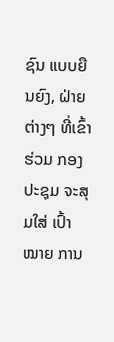ຊົນ ແບບຍືນຍົງ, ຝ່າຍຕ່າງໆ ທີ່ເຂົ້າຮ່ວມ ກອງປະຊຸມ ຈະສຸມໃສ່ ເປົ້າໝາຍ ການ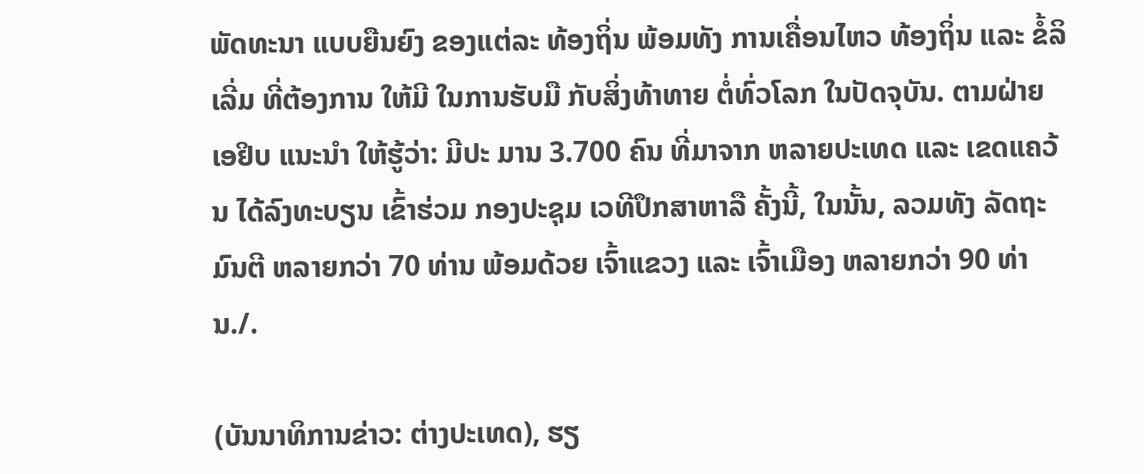ພັດທະນາ ແບບຍືນຍົງ ຂອງແຕ່ລະ ທ້ອງຖິ່ນ ພ້ອມທັງ ການເຄື່ອນໄຫວ ທ້ອງຖິ່ນ ແລະ ຂໍ້ລິເລີ່ມ ທີ່ຕ້ອງການ ໃຫ້ມີ ໃນການຮັບມື ກັບສິ່ງທ້າທາຍ ຕໍ່ທົ່ວໂລກ ໃນປັດຈຸບັນ. ຕາມຝ່າຍ ເອຢິບ ແນະນຳ ໃຫ້ຮູ້ວ່າ: ມີປະ ມານ 3.700 ຄົນ ທີ່ມາຈາກ ຫລາຍປະເທດ ແລະ ເຂດແຄວ້ນ ໄດ້ລົງທະບຽນ ເຂົ້າຮ່ວມ ກອງປະຊຸມ ເວທີປຶກສາຫາລື ຄັ້ງນີ້, ໃນນັ້ນ, ລວມທັງ ລັດຖະມົນຕີ ຫລາຍກວ່າ 70 ທ່ານ ພ້ອມດ້ວຍ ເຈົ້າແຂວງ ແລະ ເຈົ້າເມືອງ ຫລາຍກວ່າ 90 ທ່ານ./.

(ບັນນາທິການຂ່າວ: ຕ່າງປະເທດ), ຮຽ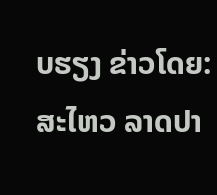ບຮຽງ ຂ່າວໂດຍ: ສະໄຫວ ລາດປາ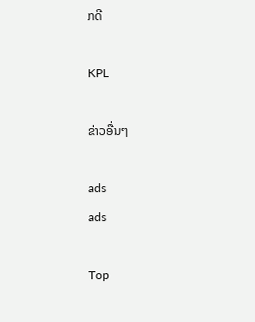ກດີ

KPL

ຂ່າວອື່ນໆ

ads
ads

Top